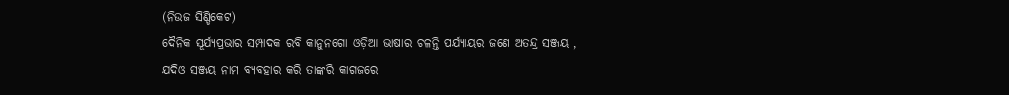(ନିଉଜ ସିଣ୍ଡିକେଟ)
ଦୈନିକ ସୂର୍ଯ୍ୟପ୍ରଭାର ସମ୍ପାଦକ ରବି କାନୁନଗୋ ଓଡ଼ିଆ ଭାଷାର ଚଳନ୍ତି ପର୍ଯ୍ୟାୟର ଜଣେ ଅତନ୍ଦ୍ର ସଞ୍ଜୟ , ଯଦିଓ ସଞ୍ଜୟ ନାମ ବ୍ୟବହାର କରି ତାଙ୍କରି କାଗଜରେ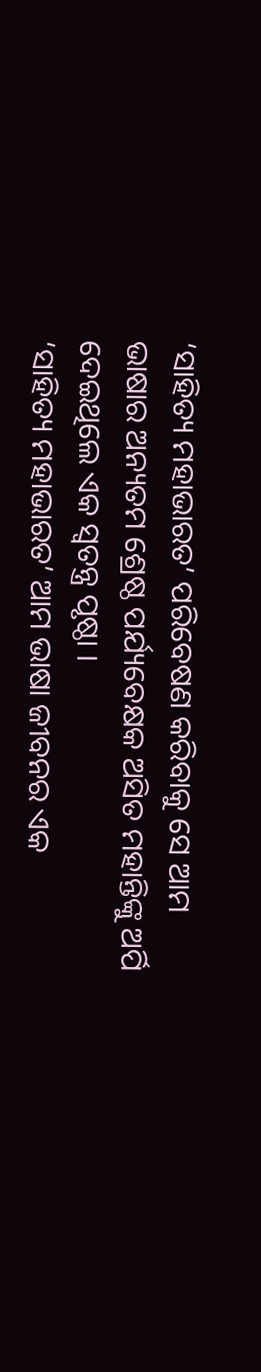‘ସାହିତ୍ୟ ମହାଭାରତ’ ପରିବେଷଣ କରିବାକୁ ସେ ଆମ ଭାଷାର ଅନ୍ୟତମ ଶ୍ରେଷ୍ଠ ପର୍ଯ୍ୟବେକ୍ଷକ ଅସିତ ମହାନ୍ତିଙ୍କୁ ଅର୍ପି ଦେଇଥିଲେ ଏକ ସ୍ଵତନ୍ତ୍ର ପୃଷ୍ଠା ।
‘ସାହିତ୍ୟ ମହାଭାରତ’ ଆମ ଭାଷା ଜୀବନର ଏକ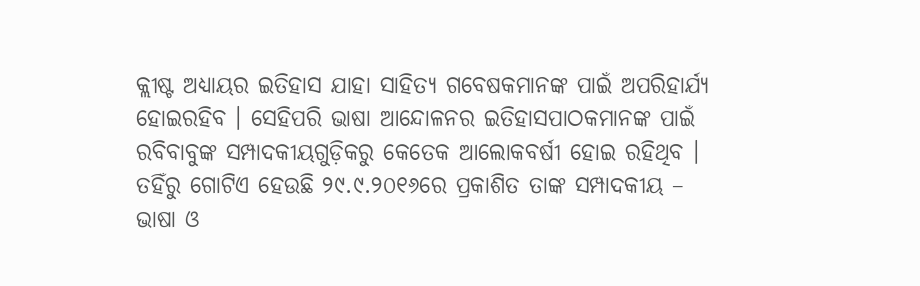କ୍ଲୀଷ୍ଟ ଅଧ୍ୟାୟର ଇତିହାସ ଯାହା ସାହିତ୍ୟ ଗବେଷକମାନଙ୍କ ପାଇଁ ଅପରିହାର୍ଯ୍ୟ ହୋଇରହିବ । ସେହିପରି ଭାଷା ଆନ୍ଦୋଳନର ଇତିହାସପାଠକମାନଙ୍କ ପାଇଁ ରବିବାବୁଙ୍କ ସମ୍ପାଦକୀୟଗୁଡ଼ିକରୁ କେତେକ ଆଲୋକବର୍ଷୀ ହୋଇ ରହିଥିବ । ତହିଁରୁ ଗୋଟିଏ ହେଉଛି ୨୯.୯.୨୦୧୬ରେ ପ୍ରକାଶିତ ତାଙ୍କ ସମ୍ପାଦକୀୟ – ଭାଷା ଓ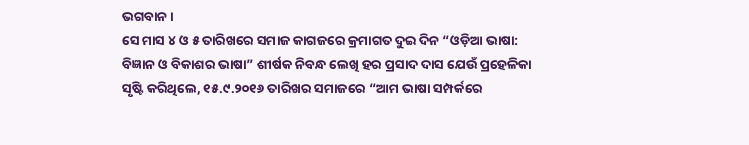ଭଗବାନ ।
ସେ ମାସ ୪ ଓ ୫ ତାରିଖରେ ସମାଜ କାଗଜରେ କ୍ରମାଗତ ଦୁଇ ଦିନ “ଓଡ଼ିଆ ଭାଷା: ବିଜ୍ଞାନ ଓ ବିକାଶର ଭାଷା” ଶୀର୍ଷକ ନିବନ୍ଧ ଲେଖି ହର ପ୍ରସାଦ ଦାସ ଯେଉଁ ପ୍ରହେଳିକା ସୃଷ୍ଟି କରିଥିଲେ, ୧୫.୯.୨୦୧୬ ତାରିଖର ସମାଜରେ “ଆମ ଭାଷା ସମ୍ପର୍କରେ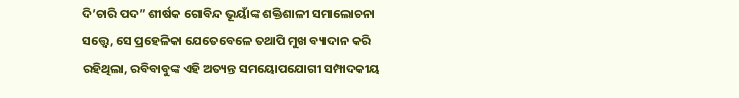ଦି’ଚାରି ପଦ” ଶୀର୍ଷକ ଗୋବିନ୍ଦ ଭୂୟାଁଙ୍କ ଶକ୍ତିଶାଳୀ ସମାଲୋଚନା ସତ୍ତ୍ୱେ, ସେ ପ୍ରହେଳିକା ଯେତେବେଳେ ତଥାପି ମୁଖ ବ୍ୟାଦାନ କରି ରହିଥିଲା, ରବିବାବୁଙ୍କ ଏହି ଅତ୍ୟନ୍ତ ସମୟୋପଯୋଗୀ ସମ୍ପାଦକୀୟ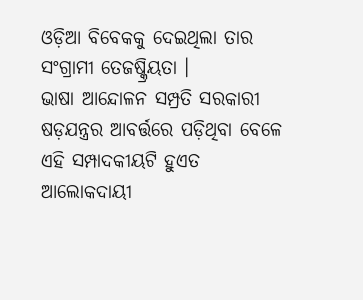ଓଡ଼ିଆ ବିବେକକୁ ଦେଇଥିଲା ତାର ସଂଗ୍ରାମୀ ତେଜଷ୍କ୍ରିୟତା ।
ଭାଷା ଆନ୍ଦୋଳନ ସମ୍ପ୍ରତି ସରକାରୀ ଷଡ଼ଯନ୍ତ୍ରର ଆବର୍ତ୍ତରେ ପଡ଼ିଥିବା ବେଳେ ଏହି ସମ୍ପାଦକୀୟଟି ହୁଏତ ଆଲୋକଦାୟୀ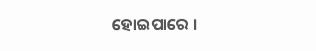ହୋଇପାରେ ।